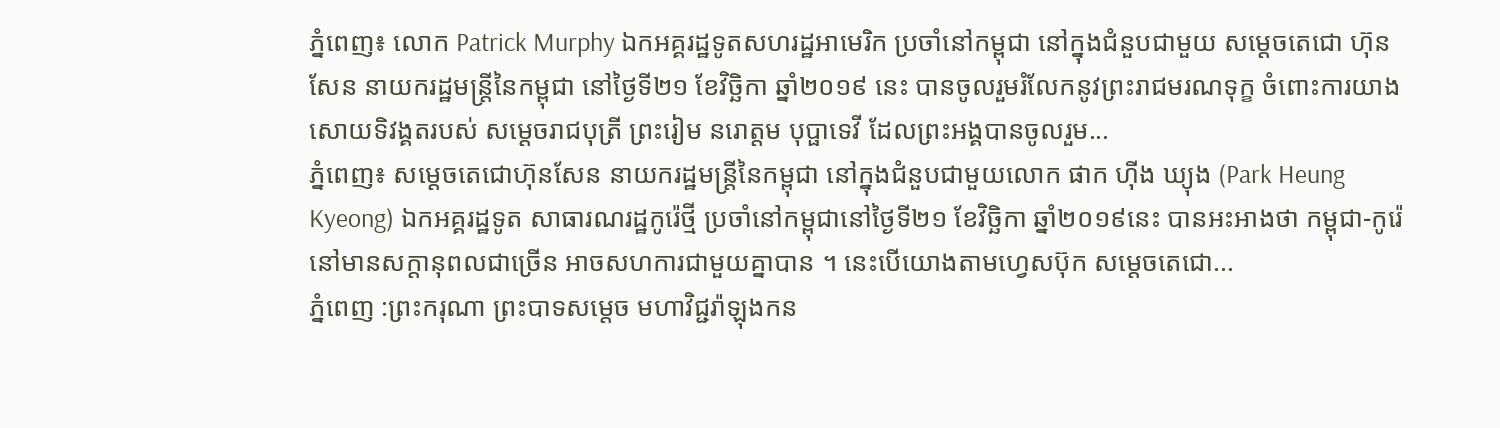ភ្នំពេញ៖ លោក Patrick Murphy ឯកអគ្គរដ្ឋទូតសហរដ្ឋអាមេរិក ប្រចាំនៅកម្ពុជា នៅក្នុងជំនួបជាមួយ សម្ដេចតេជោ ហ៊ុន សែន នាយករដ្ឋមន្រ្តីនៃកម្ពុជា នៅថ្ងៃទី២១ ខែវិច្ឆិកា ឆ្នាំ២០១៩ នេះ បានចូលរួមរំលែកនូវព្រះរាជមរណទុក្ខ ចំពោះការយាងសោយទិវង្គតរបស់ សម្ដេចរាជបុត្រី ព្រះរៀម នរោត្តម បុប្ផាទេវី ដែលព្រះអង្គបានចូលរួម...
ភ្នំពេញ៖ សម្ដេចតេជោហ៊ុនសែន នាយករដ្ឋមន្រ្តីនៃកម្ពុជា នៅក្នុងជំនួបជាមួយលោក ផាក ហ៊ីង ឃ្យុង (Park Heung Kyeong) ឯកអគ្គរដ្ឋទូត សាធារណរដ្ឋកូរ៉េថ្មី ប្រចាំនៅកម្ពុជានៅថ្ងៃទី២១ ខែវិច្ឆិកា ឆ្នាំ២០១៩នេះ បានអះអាងថា កម្ពុជា-កូរ៉េ នៅមានសក្ដានុពលជាច្រើន អាចសហការជាមួយគ្នាបាន ។ នេះបើយោងតាមហ្វេសប៊ុក សម្ដេចតេជោ...
ភ្នំពេញ :ព្រះករុណា ព្រះបាទសម្តេច មហាវិជ្ជរ៉ាឡុងកន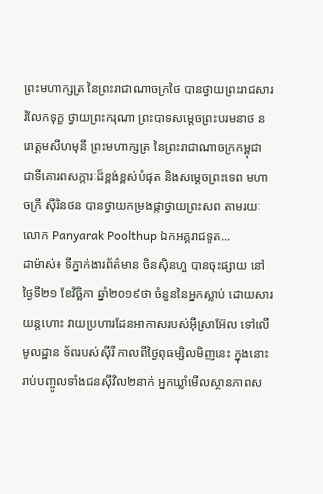ព្រះមហាក្សត្រ នៃព្រះរាជាណាចក្រថៃ បានថ្វាយព្រះរាជសាររំលែកទុក្ខ ថ្វាយព្រះករុណា ព្រះបាទសម្តេចព្រះបរមនាថ នរោត្តមសីហមុនី ព្រះមហាក្សត្រ នៃព្រះរាជាណាចក្រកម្ពុជា ជាទីគោរពសក្ការៈដ៏ខ្ពង់ខ្ពស់បំផុត និងសម្តេចព្រះទេព មហាចក្រី សុីរិនថន បានថ្វាយកម្រងផ្កាថ្វាយព្រះសព តាមរយៈ លោក Panyarak Poolthup ឯកអគ្គរាជទូត...
ដាម៉ាស់៖ ទីភ្នាក់ងារព័ត៌មាន ចិនស៊ិនហួ បានចុះផ្សាយ នៅថ្ងៃទី២១ ខែវិច្ឆិកា ឆ្នាំ២០១៩ថា ចំនួននៃអ្នកស្លាប់ ដោយសារយន្តហោះ វាយប្រហារដែនអាកាសរបស់អ៊ីស្រាអ៊ែល ទៅលើមូលដ្ឋាន ទ័ពរបស់ស៊ីរី កាលពីថ្ងៃពុធម្សិលមិញនេះ ក្នុងនោះរាប់បញ្ចូលទាំងជនស៊ីវិល២នាក់ អ្នកឃ្លាំមើលស្ថានភាពស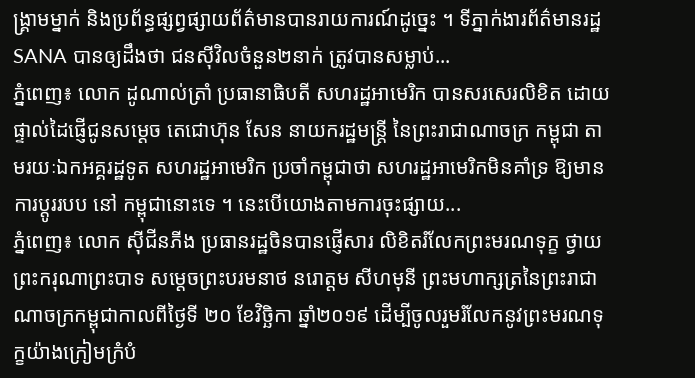ង្គ្រាមម្នាក់ និងប្រព័ន្ធផ្សព្វផ្សាយព័ត៌មានបានរាយការណ៍ដូច្នេះ ។ ទីភ្នាក់ងារព័ត៌មានរដ្ឋ SANA បានឲ្យដឹងថា ជនស៊ីវិលចំនួន២នាក់ ត្រូវបានសម្លាប់...
ភ្នំពេញ៖ លោក ដូណាល់ត្រាំ ប្រធានាធិបតី សហរដ្ឋអាមេរិក បានសរសេរលិខិត ដោយ ផ្ទាល់ដៃផ្ញើជូនសម្តេច តេជោហ៊ុន សែន នាយករដ្ឋមន្ត្រី នៃព្រះរាជាណាចក្រ កម្ពុជា តាមរយៈឯកអគ្គរដ្ឋទូត សហរដ្ឋអាមេរិក ប្រចាំកម្ពុជាថា សហរដ្ឋអាមេរិកមិនគាំទ្រ ឱ្យមានការប្តូររបប នៅ កម្ពុជានោះទេ ។ នេះបើយោងតាមការចុះផ្សាយ...
ភ្នំពេញ៖ លោក ស៊ីជីនភីង ប្រធានរដ្ឋចិនបានផ្ញើសារ លិខិតរំលែកព្រះមរណទុក្ខ ថ្វាយព្រះករុណាព្រះបាទ សម្តេចព្រះបរមនាថ នរោត្តម សីហមុនី ព្រះមហាក្សត្រនៃព្រះរាជាណាចក្រកម្ពុជាកាលពីថ្ងៃទី ២០ ខែវិច្ឆិកា ឆ្នាំ២០១៩ ដើម្បីចូលរួមរំលែកនូវព្រះមរណទុក្ខយ៉ាងក្រៀមក្រំបំ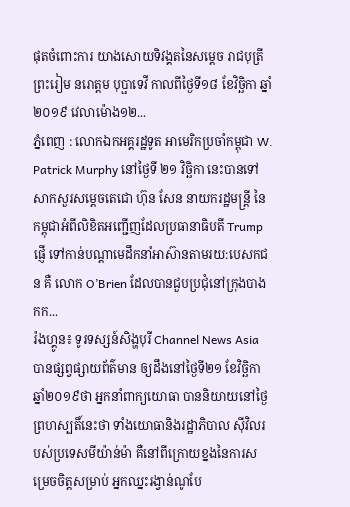ផុតចំពោះការ យាងសោយទិវង្គតនៃសម្តេច រាជបុត្រីព្រះរៀម នរោត្តម បុប្ផាទេវី កាលពីថ្ងៃទី១៨ ខែវិច្ឆិកា ឆ្នាំ២០១៩ វេលាម៉ោង១២...
ភ្នំពេញ : លោកឯកអគ្គរដ្ឋទូត អាមេរិកប្រចាំកម្ពុជា W. Patrick Murphy នៅថ្ងៃទី ២១ វិច្ឆិកា នេះបានទៅសាកសួរសម្ដេចតេជោ ហ៊ុន សែន នាយករដ្ឋមន្ត្រី នៃកម្ពុជាអំពីលិខិតអញ្ជេីញដែលប្រធានាធិបតី Trump ផ្ញើ ទៅកាន់បណ្តាមេដឹកនាំអាស៊ានតាមរយ:បេសកជន គឺ លោក O’Brien ដែលបានជួបប្រជុំនៅក្រុងបាងកក...
រ៉ងហ្គូន៖ ទូរទស្សន៍សិង្ហបុរី Channel News Asia បានផ្សព្វផ្សាយព័ត៌មាន ឲ្យដឹងនៅថ្ងៃទី២១ ខែវិច្ឆិកា ឆ្នាំ២០១៩ថា អ្នកនាំពាក្យយោធា បាននិយាយនៅថ្ងៃព្រហស្បតិ៍នេះថា ទាំងយោធានិងរដ្ឋាភិបាល ស៊ីវិលរបស់ប្រទេសមីយ៉ាន់ម៉ា គឺនៅពីក្រោយខ្នងនៃការសម្រេចចិត្តសម្រាប់ អ្នកឈ្នះរង្វាន់ណូបែ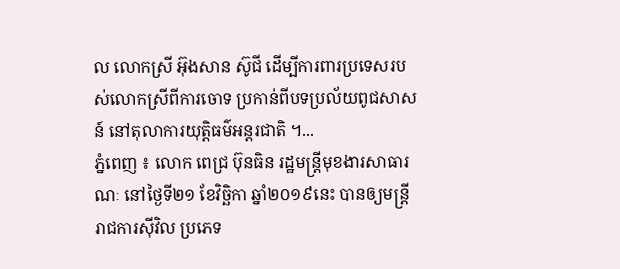ល លោកស្រី អ៊ុងសាន ស៊ូជី ដើម្បីការពារប្រទេសរបស់លោកស្រីពីការចោទ ប្រកាន់ពីបទប្រល័យពូជសាសន៍ នៅតុលាការយុត្តិធម៌អន្តរជាតិ ។...
ភ្នំពេញ ៖ លោក ពេជ្រ ប៊ុនធិន រដ្ឋមន្រ្តីមុខងារសាធារណៈ នៅថ្ងៃទី២១ ខែវិច្ឆិកា ឆ្នាំ២០១៩នេះ បានឲ្យមន្រ្តីរាជការស៊ីវិល ប្រភេទ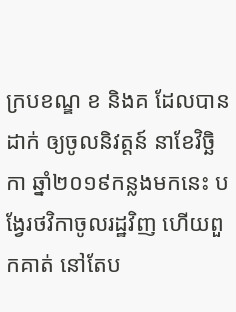ក្របខណ្ឌ ខ និងគ ដែលបានដាក់ ឲ្យចូលនិវត្តន៍ នាខែវិច្ឆិកា ឆ្នាំ២០១៩កន្លងមកនេះ បង្វែរថវិកាចូលរដ្ឋវិញ ហើយពួកគាត់ នៅតែប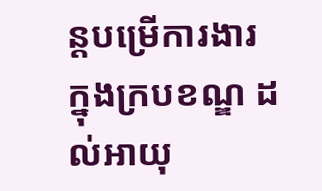ន្តបម្រើការងារ ក្នុងក្របខណ្ឌ ដល់អាយុ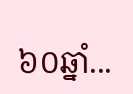៦០ឆ្នាំ...